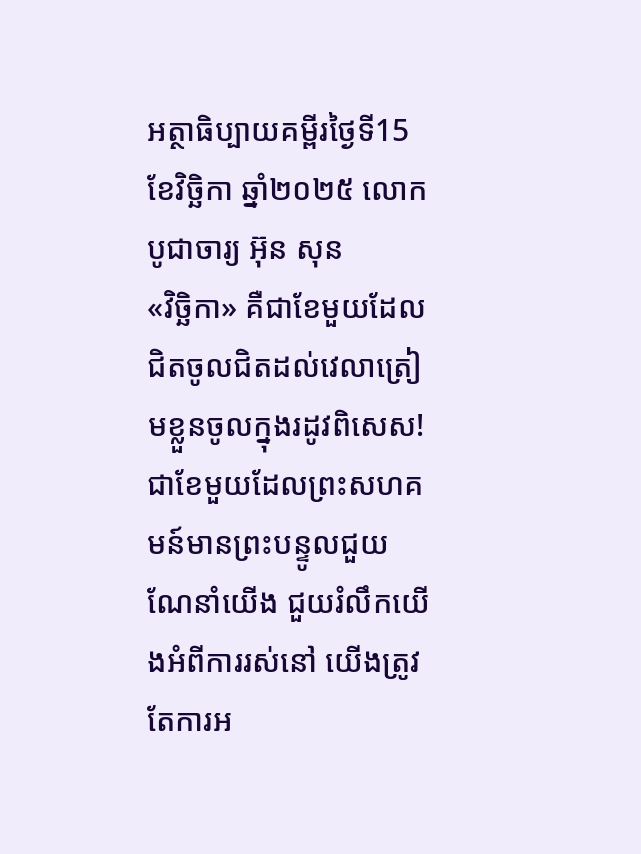អត្ថាធិប្បាយគម្ពីរថ្ងៃទី15ខែវិច្ឆិកា ឆ្នាំ២០២៥ លោកបូជាចារ្យ អ៊ុន សុន
«វិច្ឆិកា» គឺជាខែមួយដែលជិតចូលជិតដល់វេលាត្រៀមខ្លួនចូលក្នុងរដូវពិសេស! ជាខែមួយដែលព្រះសហគមន៍មានព្រះបន្ទូលជួយណែនាំយើង ជួយរំលឹកយើងអំពីការរស់នៅ យើងត្រូវតែការអ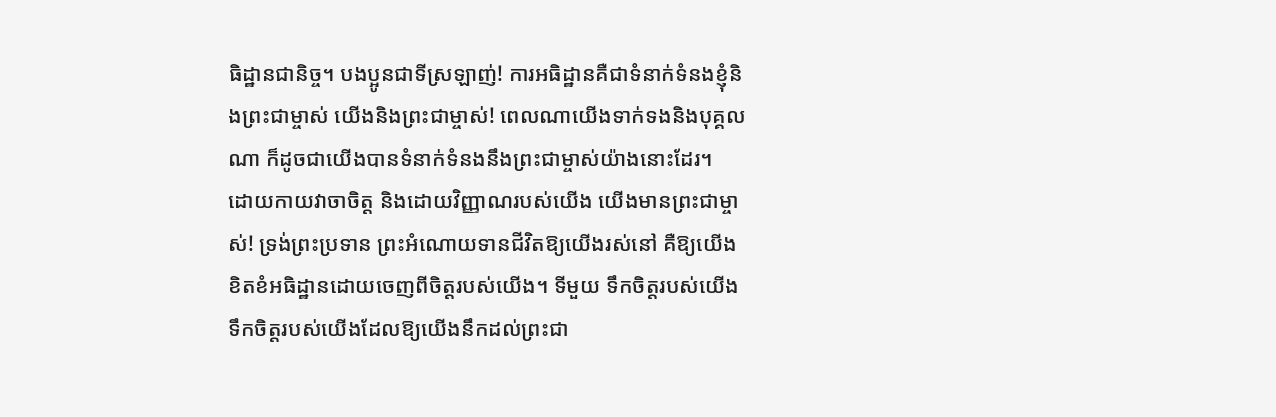ធិដ្ឋានជានិច្ច។ បងប្អូនជាទីស្រឡាញ់! ការអធិដ្ឋានគឺជាទំនាក់ទំនងខ្ញុំនិងព្រះជាម្ចាស់ យើងនិងព្រះជាម្ចាស់! ពេលណាយើងទាក់ទងនិងបុគ្គលណា ក៏ដូចជាយើងបានទំនាក់ទំនងនឹងព្រះជាម្ចាស់យ៉ាងនោះដែរ។
ដោយកាយវាចាចិត្ត និងដោយវិញ្ញាណរបស់យើង យើងមានព្រះជាម្ចាស់! ទ្រង់ព្រះប្រទាន ព្រះអំណោយទានជីវិតឱ្យយើងរស់នៅ គឺឱ្យយើងខិតខំអធិដ្ឋានដោយចេញពីចិត្តរបស់យើង។ ទីមួយ ទឹកចិត្តរបស់យើង ទឹកចិត្តរបស់យើងដែលឱ្យយើងនឹកដល់ព្រះជា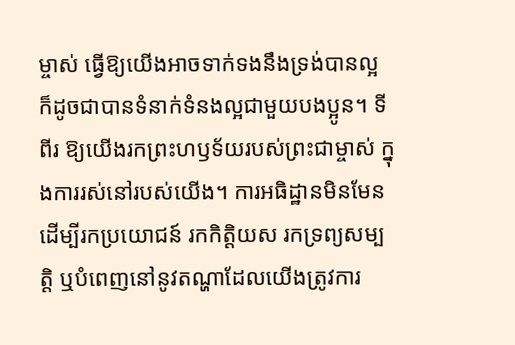ម្ចាស់ ធ្វើឱ្យយើងអាចទាក់ទងនឹងទ្រង់បានល្អ ក៏ដូចជាបានទំនាក់ទំនងល្អជាមួយបងប្អូន។ ទីពីរ ឱ្យយើងរកព្រះហឫទ័យរបស់ព្រះជាម្ចាស់ ក្នុងការរស់នៅរបស់យើង។ ការអធិដ្ឋានមិនមែនដើម្បីរកប្រយោជន៍ រកកិត្តិយស រកទ្រព្យសម្បត្តិ ឬបំពេញនៅនូវតណ្ហាដែលយើងត្រូវការ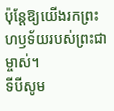ប៉ុន្តែឱ្យយើងរកព្រះហឫទ័យរបស់ព្រះជាម្ចាស់។
ទីបីសូម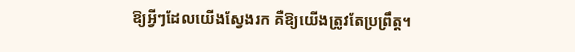ឱ្យអ្វីៗដែលយើងស្វែងរក គឺឱ្យយើងត្រូវតែប្រព្រឹត្ត។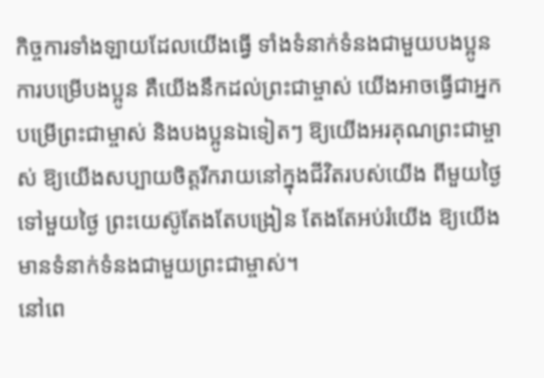កិច្ចការទាំងឡាយដែលយើងធ្វើ ទាំងទំនាក់ទំនងជាមួយបងប្អូន ការបម្រើបងប្អូន គឺយើងនឹកដល់ព្រះជាម្ចាស់ យើងអាចធ្វើជាអ្នកបម្រើព្រះជាម្ចាស់ និងបងប្អូនឯទៀតៗ ឱ្យយើងអរគុណព្រះជាម្ចាស់ ឱ្យយើងសប្បាយចិត្តរីករាយនៅក្នុងជីវិតរបស់យើង ពីមួយថ្ងៃទៅមួយថ្ងៃ ព្រះយេស៊ូតែងតែបង្រៀន តែងតែអប់រំយើង ឱ្យយើងមានទំនាក់ទំនងជាមួយព្រះជាម្ចាស់។
នៅពេ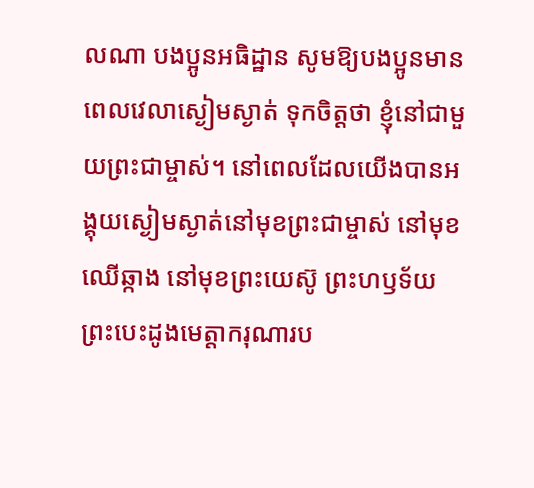លណា បងប្អូនអធិដ្ឋាន សូមឱ្យបងប្អូនមានពេលវេលាស្ងៀមស្ងាត់ ទុកចិត្តថា ខ្ញុំនៅជាមួយព្រះជាម្ចាស់។ នៅពេលដែលយើងបានអង្គុយស្ងៀមស្ងាត់នៅមុខព្រះជាម្ចាស់ នៅមុខឈើឆ្កាង នៅមុខព្រះយេស៊ូ ព្រះហឫទ័យព្រះបេះដូងមេត្តាករុណារប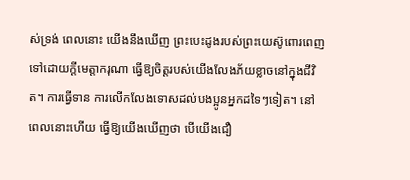ស់ទ្រង់ ពេលនោះ យើងនឹងឃើញ ព្រះបេះដូងរបស់ព្រះយេស៊ូពោរពេញទៅដោយក្តីមេត្តាករុណា ធ្វើឱ្យចិត្តរបស់យើងលែងភ័យខ្លាចនៅក្នុងជីវិត។ ការធ្វើទាន ការលើកលែងទោសដល់បងប្អូនអ្នកដទៃៗទៀត។ នៅពេលនោះហើយ ធ្វើឱ្យយើងឃើញថា បើយើងជឿ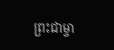ព្រះជាម្ចា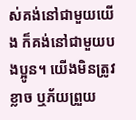ស់គង់នៅជាមួយយើង ក៏គង់នៅជាមួយបងប្អូន។ យើងមិនត្រូវខ្លាច ឬភ័យព្រួយ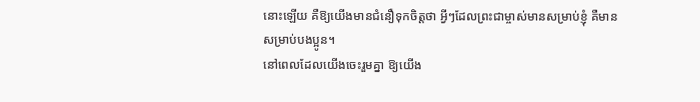នោះឡើយ គឺឱ្យយើងមានជំនឿទុកចិត្តថា អ្វីៗដែលព្រះជាម្ចាស់មានសម្រាប់ខ្ញុំ គឺមានសម្រាប់បងប្អូន។
នៅពេលដែលយើងចេះរួមគ្នា ឱ្យយើង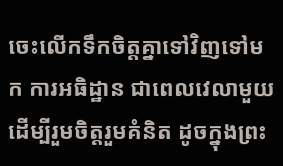ចេះលើកទឹកចិត្តគ្នាទៅវិញទៅមក ការអធិដ្ឋាន ជាពេលវេលាមួយដើម្បីរួមចិត្តរួមគំនិត ដូចក្នុងព្រះ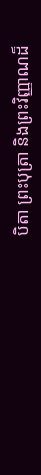បិតា ព្រះបុត្រា និងព្រះវិញ្ញាណដ៏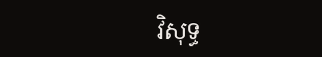វិសុទ្ធ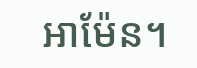អាម៉ែន។